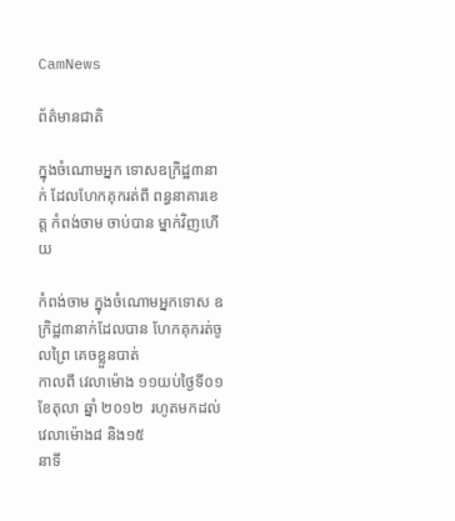CamNews

ព័ត៌មានជាតិ

ក្នុងចំណោមអ្នក ទោសឧក្រិដ្ឋ៣នាក់ ដែលហែកគុករត់ពី ពន្ធនាគារខេត្ត កំពង់ចាម ចាប់បាន ម្នាក់វិញហើយ

កំពង់ចាម ក្នុងចំណោមអ្នកទោស ឧក្រិដ្ឋ៣នាក់ដែលបាន ហែកគុករត់ចូលព្រៃ គេចខ្លួនបាត់
កាលពី វេលាម៉ោង ១១យប់ថ្ងៃទី០១ ខែតុលា ឆ្នាំ ២០១២  រហូតមកដល់វេលាម៉ោង៨ និង១៥
នាទី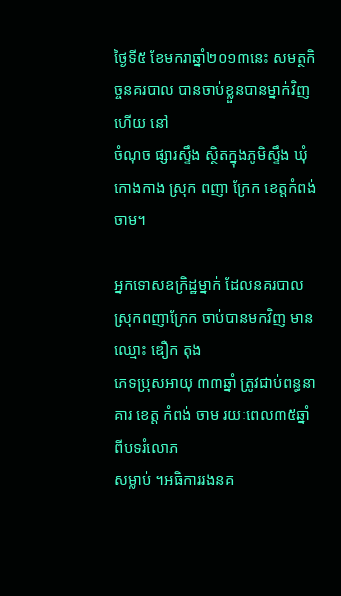ថ្ងៃទី៥ ខែមករាឆ្នាំ២០១៣នេះ សមត្ថកិច្ចនគរបាល បានចាប់ខ្លួនបានម្នាក់វិញហើយ នៅ
ចំណុច ផ្សារស្ទឹង ស្ថិតក្នុងភូមិស្ទឹង ឃុំកោងកាង ស្រុក ពញា ក្រែក ខេត្តកំពង់ចាម។

អ្នកទោសឧក្រិដ្ឋម្នាក់ ដែលនគរបាលស្រុកពញាក្រែក ចាប់បានមកវិញ មានឈ្មោះ ឌឿក តុង
ភេទប្រុសអាយុ ៣៣ឆ្នាំ ត្រូវជាប់ពន្ធនាគារ ខេត្ត កំពង់ ចាម រយៈពេល៣៥ឆ្នាំ ពីបទរំលោភ
សម្លាប់ ។អធិការរងនគ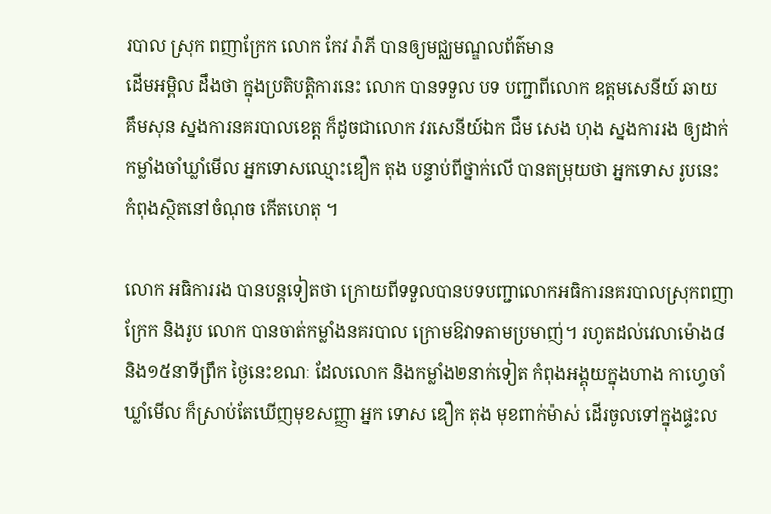របាល ស្រុក ពញាក្រែក លោក កែវ រ៉ាភី បានឲ្យមជ្ឈមណ្ឌលព័ត៌មាន
ដើមអម្ពិល ដឹងថា ក្នុងប្រតិបត្តិការនេះ លោក បានទទួល បទ បញ្ជាពីលោក ឧត្តមសេនីយ៍ ឆាយ
គឹមសុន ស្នងការនគរបាលខេត្ត ក៏ដូចជាលោក វរសេនីយ៍ឯក ជឹម សេង ហុង ស្នងការរង ឲ្យដាក់
កម្លាំងចាំឃ្លាំមើល អ្នកទោសឈ្មោះឌឿក តុង បន្ទាប់ពីថ្នាក់លើ បានតម្រុយថា អ្នកទោស រូបនេះ
កំពុងស្ថិតនៅចំណុច កើតហេតុ ។

លោក អធិការរង បានបន្តទៀតថា ក្រោយពីទទួលបានបទបញ្ជាលោកអធិការនគរបាលស្រុកពញា
ក្រែក និងរូប លោក បានចាត់កម្លាំងនគរបាល ក្រោមឱវាទតាមប្រមាញ់។ រហូតដល់វេលាម៉ោង៨
និង១៥នាទីព្រឹក ថ្ងៃនេះខណៈ ដែលលោក និងកម្លាំង២នាក់ទៀត កំពុងអង្គុយក្នុងហាង កាហ្វេចាំ
ឃ្លាំមើល ក៏ស្រាប់តែឃើញមុខសញ្ញា អ្នក ទោស ឌឿក តុង មុខពាក់ម៉ាស់ ដើរចូលទៅក្នុងផ្ទះល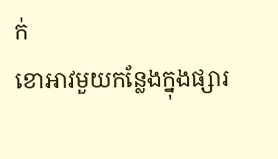ក់
ខោអាវមួយកន្លែងក្នុងផ្សារ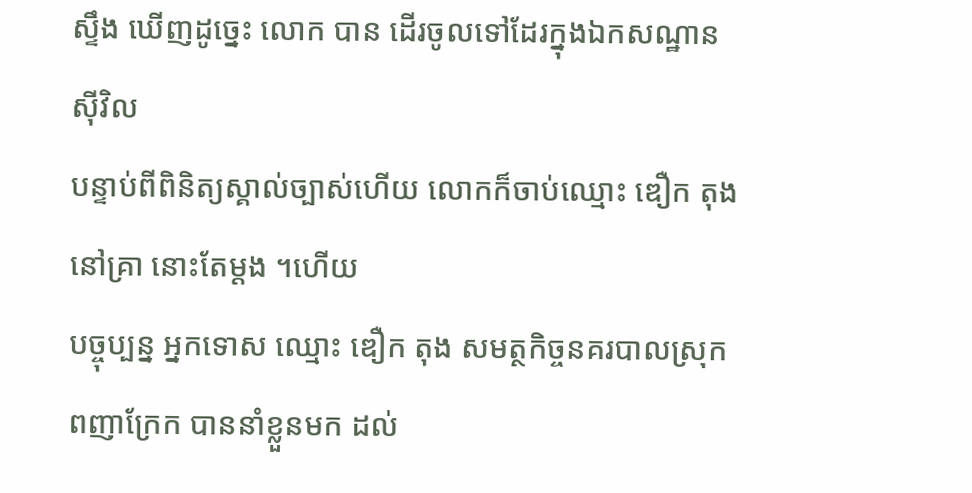ស្ទឹង ឃើញដូច្នេះ លោក បាន ដើរចូលទៅដែរក្នុងឯកសណ្ឋានស៊ីវិល
បន្ទាប់ពីពិនិត្យស្គាល់ច្បាស់ហើយ លោកក៏ចាប់ឈ្មោះ ឌឿក តុង នៅគ្រា នោះតែម្តង ។ហើយ
បច្ចុប្បន្ន អ្នកទោស ឈ្មោះ ឌឿក តុង សមត្ថកិច្ចនគរបាលស្រុកពញាក្រែក បាននាំខ្លួនមក ដល់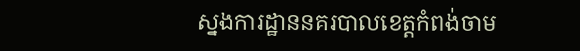ស្នងការដ្ឋាននគរបាលខេត្តកំពង់ចាម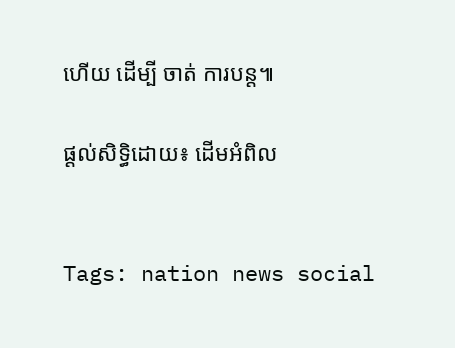ហើយ ដើម្បី ចាត់ ការបន្ត៕

ផ្តល់សិទ្ធិដោយ៖ ដើមអំពិល


Tags: nation news social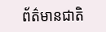ព័ត៌មានជាតិ